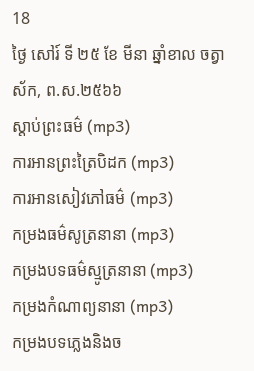18
ថ្ងៃ សៅរ៍ ទី ២៥ ខែ មីនា ឆ្នាំខាល ចត្វាស័ក, ព.ស.២៥៦៦
ស្តាប់ព្រះធម៌ (mp3)
ការអានព្រះត្រៃបិដក (mp3)
ការអានសៀវភៅធម៌ (mp3)
កម្រងធម៌សូត្រនានា (mp3)
កម្រងបទធម៌ស្មូត្រនានា (mp3)
កម្រងកំណាព្យនានា (mp3)
កម្រងបទភ្លេងនិងច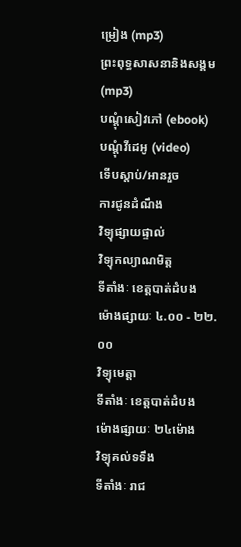ម្រៀង (mp3)
ព្រះពុទ្ធសាសនានិងសង្គម (mp3)
បណ្តុំសៀវភៅ (ebook)
បណ្តុំវីដេអូ (video)
ទើបស្តាប់/អានរួច
ការជូនដំណឹង
វិទ្យុផ្សាយផ្ទាល់
វិទ្យុកល្យាណមិត្ត
ទីតាំងៈ ខេត្តបាត់ដំបង
ម៉ោងផ្សាយៈ ៤.០០ - ២២.០០
វិទ្យុមេត្តា
ទីតាំងៈ ខេត្តបាត់ដំបង
ម៉ោងផ្សាយៈ ២៤ម៉ោង
វិទ្យុគល់ទទឹង
ទីតាំងៈ រាជ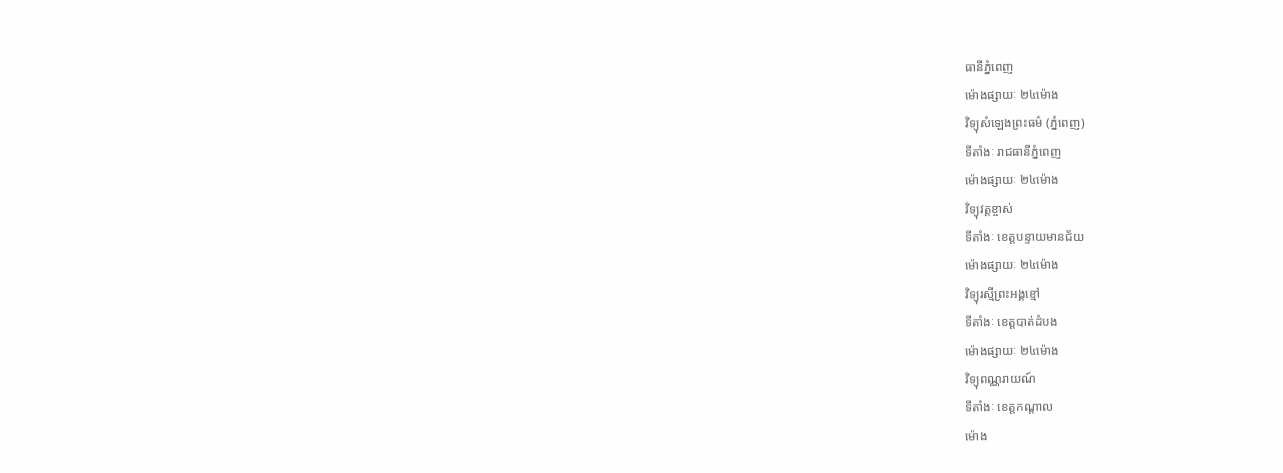ធានីភ្នំពេញ
ម៉ោងផ្សាយៈ ២៤ម៉ោង
វិទ្យុសំឡេងព្រះធម៌ (ភ្នំពេញ)
ទីតាំងៈ រាជធានីភ្នំពេញ
ម៉ោងផ្សាយៈ ២៤ម៉ោង
វិទ្យុវត្តខ្ចាស់
ទីតាំងៈ ខេត្តបន្ទាយមានជ័យ
ម៉ោងផ្សាយៈ ២៤ម៉ោង
វិទ្យុរស្មីព្រះអង្គខ្មៅ
ទីតាំងៈ ខេត្តបាត់ដំបង
ម៉ោងផ្សាយៈ ២៤ម៉ោង
វិទ្យុពណ្ណរាយណ៍
ទីតាំងៈ ខេត្តកណ្តាល
ម៉ោង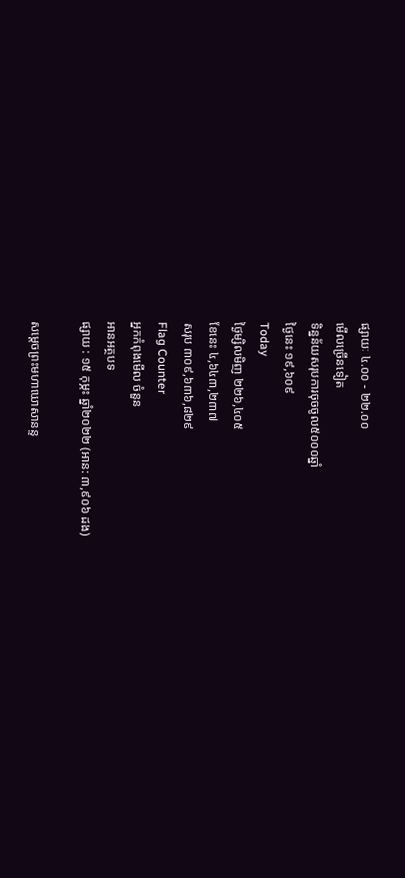ផ្សាយៈ ៤.០០ - ២២.០០
មើលច្រើនទៀត
ទិន្នន័យសរុបការចុចចូល៥០០០ឆ្នាំ
ថ្ងៃនេះ ១៩,៦០៩
Today
ថ្ងៃម្សិលមិញ ២២៦,៤០៥
ខែនេះ ៤,៦៤៣,២៣៧
សរុប ៣០៩,៦៣៦,៨២៩
Flag Counter
អ្នកកំពុងមើល ចំនួន
អានអត្ថបទ
ផ្សាយ : ១៥ កុម្ភះ ឆ្នាំ២០២២ (អាន: ៣,៩០៦ ដង)

សម្តេចព្រះមហាឃោសានន្ទ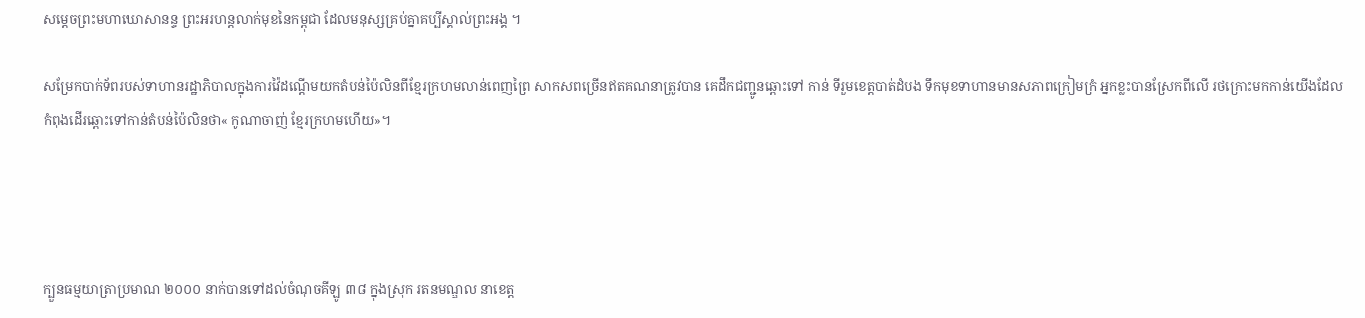សម្តេចព្រះមហាឃោសានន្ទ ព្រះអរហន្តលាក់មុខនៃកម្ពុជា ដែលមនុស្សគ្រប់គ្នាគប្បីស្គាល់ព្រះអង្គ ។

សម្រែកបាក់ទ័ពរបស់ទាហានរដ្ឋាភិបាលក្នុងការវ៉ៃដណ្ដើមយកតំបន់ប៉ៃលិនពីខ្មែរក្រហមលាន់ពេញព្រៃ សាកសពច្រើនឥតគណនាត្រូវបាន គេដឹកជញ្ជូនឆ្ពោះទៅ កាន់ ទីរួមខេត្តបាត់ដំបង ទឹកមុខទាហានមានសភាពក្រៀមក្រំ អ្នកខ្លះបានស្រែកពីលើ រថក្រោះមកកាន់យើងដែលកំពុងដើរឆ្ពោះទៅកាន់តំបន់ប៉ៃលិនថា« កូណាចាញ់ ខ្មែរក្រហមហើយ»។




ក្បួនធម្មយាត្រាប្រមាណ ២០០០ នាក់បានទៅដល់ចំណុចគីឡូ ៣៨ ក្នុងស្រុក រតនមណ្ឌល នាខេត្ត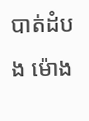បាត់ដំបង ម៉ោង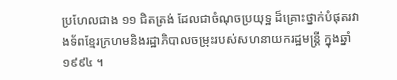ប្រហែលជាង ១១ ជិតត្រង់ ដែលជាចំណុចប្រយុទ្ឋ ដ៏គ្រោះថ្នាក់បំផុតរវាងទ័ពខ្មែរក្រហមនិងរដ្ឋាភិបាលចម្រុះរបស់សហនាយករដ្ឋមន្រ្តី ក្នុងឆ្នាំ១៩៩៤ ។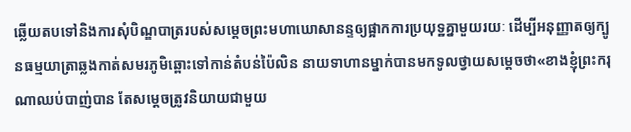ឆ្លើយតបទៅនិងការសុំបិណ្ឌបាត្ររបស់សម្ដេចព្រះមហាឃោសានន្ទឲ្យផ្អាកការប្រយុទ្ឋគ្នាមួយរយៈ ដើម្បីអនុញ្ញាតឲ្យក្បូនធម្មយាត្រាឆ្លងកាត់សមរភូមិឆ្ពោះទៅកាន់តំបន់ប៉ៃលិន នាយទាហានម្នាក់បានមកទូលថ្វាយសម្ដេចថា«ខាងខ្ញុំព្រះករុណាឈប់បាញ់បាន តែសម្ដេចត្រូវនិយាយជាមួយ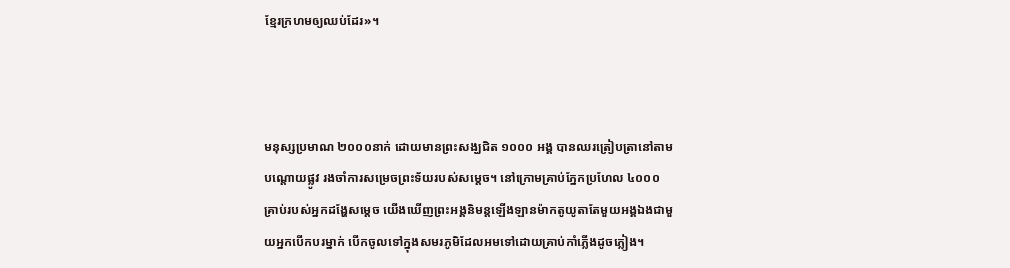ខ្មែរក្រហមឲ្យឈប់ដែរ»។



មនុស្សប្រមាណ ២០០០នាក់ ដោយមានព្រះសង្ឃជិត ១០០០ អង្គ បានឈរត្រៀបត្រានៅតាមបណ្ដោយផ្លូវ រងចាំការសម្រេចព្រះទ័យរបស់សម្ដេច។ នៅក្រោមគ្រាប់ភ្នែកប្រហែល ៤០០០ គ្រាប់របស់អ្នកដង្ហែសម្ដេច យើងឃើញព្រះអង្គនិមន្តឡើងឡានម៉ាកតូយូតាតែមួយអង្គឯងជាមួយអ្នកបើកបរម្នាក់ បើកចូលទៅក្នុងសមរភូមិដែលអមទៅដោយគ្រាប់កាំភ្លើងដូចភ្លៀង។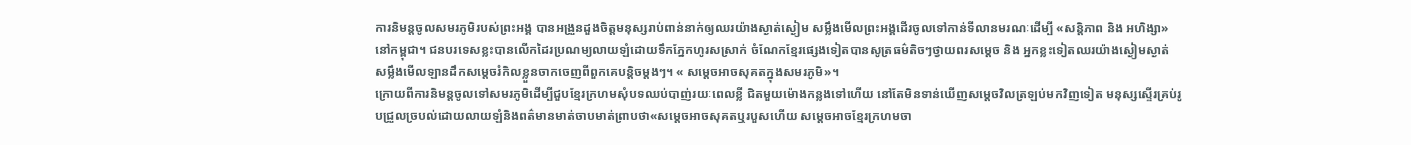ការនិមន្តចូលសមរភូមិរបស់ព្រះអង្គ បានអង្រួនដួងចិត្តមនុស្សរាប់ពាន់នាក់ឲ្យឈរយ៉ាងស្ងាត់ស្ងៀម សម្លឹងមើលព្រះអង្គដើរចូលទៅកាន់ទីលានមរណៈដើម្បី «សន្តិភាព និង អហិង្សា» នៅកម្ពុជា។ ជនបរទេសខ្លះបានលើកដៃរប្រណម្យលាយឡំដោយទឹកភ្នែកហូរសស្រាក់ ចំណែកខ្មែរផ្សេងទៀតបានសូត្រធម៌តិចៗថ្វាយពរសម្ដេច និង អ្នកខ្លះទៀតឈរយ៉ាងស្ងៀមស្ងាត់ សម្លឹងមើលឡានដឹកសម្ដេចរំកិលខ្លួនចាកចេញពីពួកគេបន្តិចម្ដងៗ។ « សម្ដេចអាចសុគតក្នុងសមរភូមិ»។
ក្រោយពីការនិមន្តចូលទៅសមរភូមិដើម្បីជួបខ្មែរក្រហមសុំបទឈប់បាញ់រយៈពេលខ្លី ជិតមួយម៉ោងកន្លងទៅហើយ នៅតែមិនទាន់ឃើញសម្ដេចវិលត្រឡប់មកវិញទៀត មនុស្សស្ទើរគ្រប់រូបជ្រួលច្របល់ដោយលាយឡំនិងពត៌មានមាត់ចាបមាត់ព្រាបថា«សម្ដេចអាចសុគតឬរបួសហើយ សម្ដេចអាចខ្មែរក្រហមចា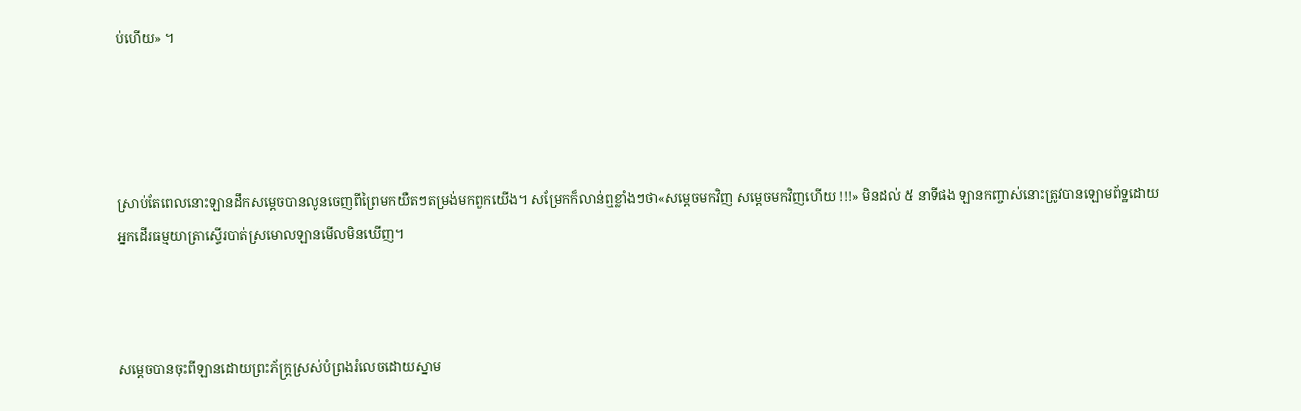ប់ហើយ» ។




ស្រាប់តែពេលនោះឡានដឹកសម្ដេចបានលូនចេញពីព្រៃមកយឺតៗតម្រង់មកពួកយើង។ សម្រែកក៏លាន់ឮខ្លាំងៗថា«សម្ដេចមកវិញ សម្ដេចមកវិញហើយ !!!» មិនដល់ ៥ នាទីផង ឡានកញ្ចាស់នោះត្រូវបានឡោមព័ទ្ឋដោយអ្នកដើរធម្មយាត្រាស្ទើរបាត់ស្រមោលឡានមើលមិនឃើញ។



សម្ដេចបានចុះពីឡានដោយព្រះភ័ក្រ្តស្រស់បំព្រងរំលេចដោយស្នាម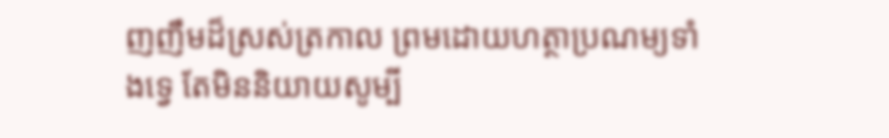ញញឹមដ៏ស្រស់ត្រកាល ព្រមដោយហត្ថាប្រណម្យទាំងទ្វេ តែមិននិយាយសូម្បី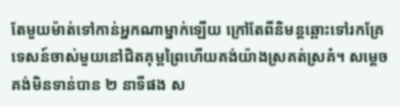តែមួយម៉ាត់ទៅកាន់អ្នកណាម្នាក់ឡើយ ក្រៅតែពីនិមន្តឆ្ពោះទៅរកគ្រែទេសន៍ចាស់មួយនៅជិតគុម្ពព្រៃហើយគង់យ៉ាងស្រគត់ស្រគំ។ សម្ដេចគង់មិនទាន់បាន ២ នាទីផង ស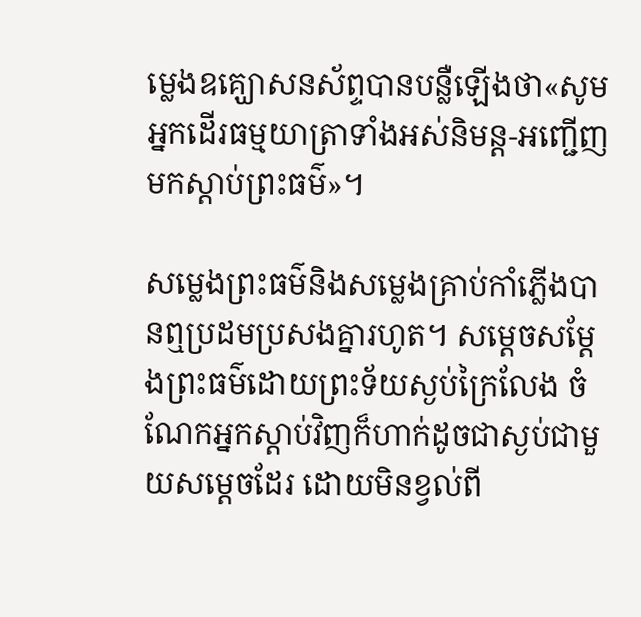ម្លេងឧគ្ឃោសនស័ព្ទបានបន្លឺឡើងថា«សូមអ្នកដើរធម្មយាត្រាទាំងអស់និមន្ត-អញ្ជើញមកស្ដាប់ព្រះធម៌»។

សម្លេងព្រះធម៌និងសម្លេងគ្រាប់កាំភ្លើងបានឮប្រដមប្រសងគ្នារហូត។ សម្ដេចសម្ដែងព្រះធម៌ដោយព្រះទ័យស្ងប់ក្រៃលែង ចំណែកអ្នកស្ដាប់វិញក៏ហាក់ដូចជាស្ងប់ជាមួយសម្ដេចដែរ ដោយមិនខ្វល់ពី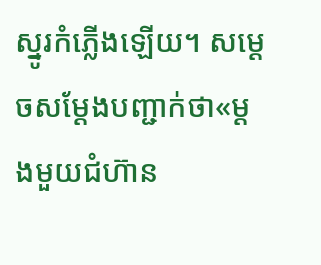ស្នូរកំភ្លើងឡើយ។ សម្ដេចសម្ដែងបញ្ជាក់ថា«ម្ដងមួយជំហ៊ាន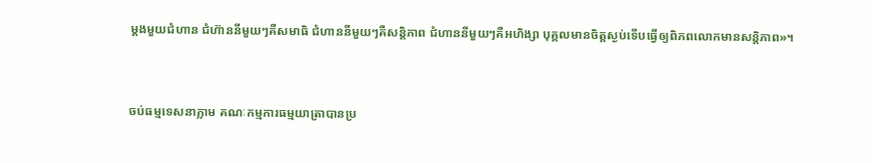ម្ដងមួយជំហាន ជំហ៊ាននីមួយៗគឺសមាធិ ជំហាននីមួយៗគឺសន្តិភាព ជំហាននីមួយៗគឺអហិង្សា បុគ្គលមានចិត្តស្ងប់ទើបធ្វើឲ្យពិភពលោកមានសន្តិភាព»។



ចប់ធម្មទេសនាភ្លាម គណៈកម្មការធម្មយាត្រាបានប្រ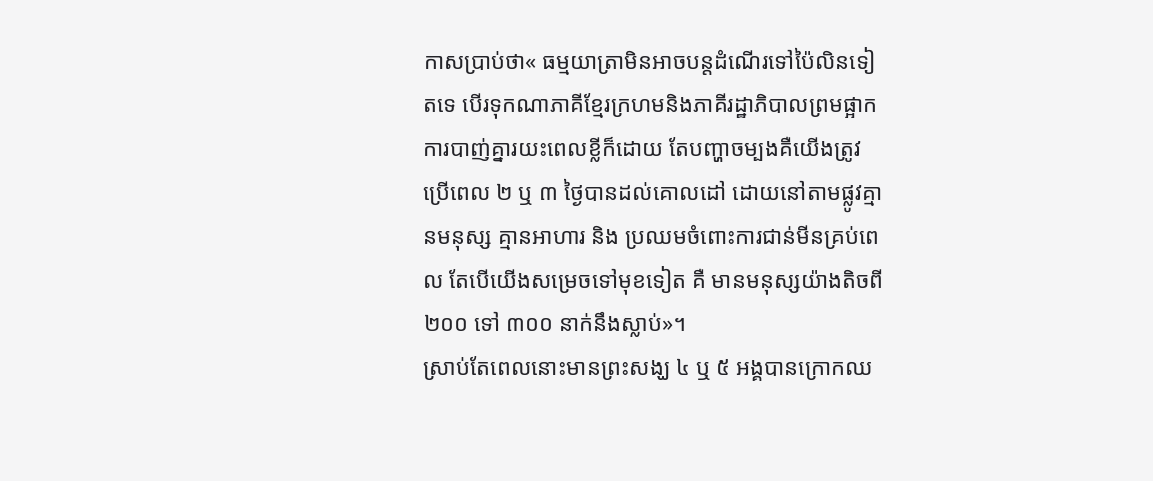កាសប្រាប់ថា« ធម្មយាត្រាមិនអាចបន្តដំណើរទៅប៉ៃលិនទៀតទេ បើរទុកណាភាគីខ្មែរក្រហមនិងភាគីរដ្ឋាភិបាលព្រមផ្អាកការបាញ់គ្នារយះពេលខ្លីក៏ដោយ តែបញ្ហាចម្បងគឺយើងត្រូវប្រើពេល ២ ឬ ៣ ថ្ងៃបានដល់គោលដៅ ដោយនៅតាមផ្លូវគ្មានមនុស្ស គ្មានអាហារ និង ប្រឈមចំពោះការជាន់មីនគ្រប់ពេល តែបើយើងសម្រេចទៅមុខទៀត គឺ មានមនុស្សយ៉ាងតិចពី ២០០ ទៅ ៣០០ នាក់នឹងស្លាប់»។
ស្រាប់តែពេលនោះមានព្រះសង្ឃ ៤ ឬ ៥ អង្គបានក្រោកឈ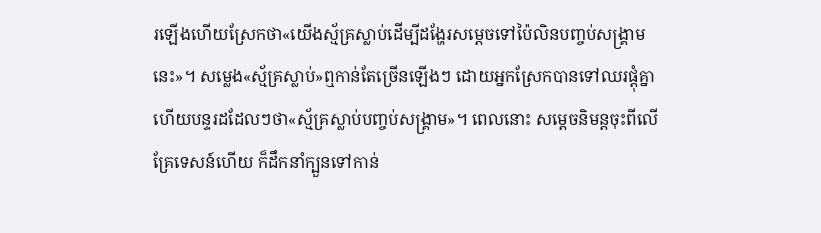រឡើងហើយស្រែកថា«យើងស្ម័គ្រស្លាប់ដើម្បីដង្ហែរសម្ដេចទៅប៉ៃលិនបញ្ចប់សង្រ្គាមនេះ»។ សម្លេង«ស្ម័គ្រស្លាប់»ឮកាន់តែច្រើនឡើងៗ ដោយអ្នកស្រែកបានទៅឈរផ្ដុំគ្នាហើយបន្ទរដដែលៗថា«ស្ម័គ្រស្លាប់បញ្ចប់សង្រ្គាម»។ ពេលនោះ សម្ដេចនិមន្តចុះពីលើគ្រែទេសន៍ហើយ ក៏ដឹកនាំក្បួនទៅកាន់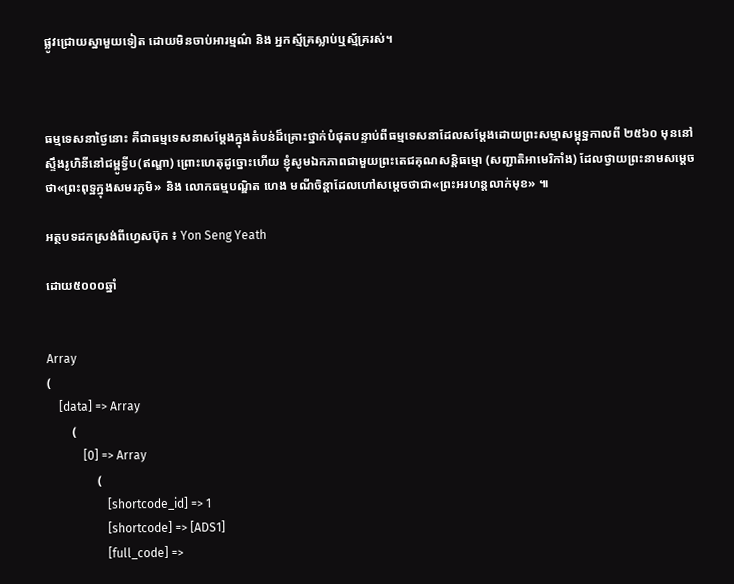ផ្លូវជ្រោយស្នាមួយទៀត ដោយមិនចាប់អារម្មណ៌ និង អ្នកស្ម័គ្រស្លាប់ឬស្ម័គ្ររស់។



ធម្មទេសនាថ្ងៃនោះ គឺជាធម្មទេសនាសម្ដែងក្នុងតំបន់ដ៏គ្រោះថ្នាក់បំផុតបន្ទាប់ពីធម្មទេសនាដែលសម្ដែងដោយព្រះសម្មាសម្ពុទ្ឋកាលពី ២៥៦០ មុននៅស្ទឹងរូហិនីនៅជម្ពូទ្វីប(ឥណ្ឌា) ព្រោះហេតុដូច្នោះហើយ ខ្ញុំសូមឯកភាពជាមួយព្រះតេជគុណសន្តិធម្មោ (សញ្ជាតិអាមេរិកាំង) ដែលថ្វាយព្រះនាមសម្ដេចថា«ព្រះពុទ្ឋក្នុងសមរភូមិ» និង លោកធម្មបណ្ឌិត ហេង មណីចិន្តាដែលហៅសម្ដេចថាជា«ព្រះអរហន្តលាក់មុខ» ៕

អត្ថបទដកស្រង់ពីហ្វេសប៊ុក ៖ Yon Seng Yeath

ដោយ៥០០០ឆ្នាំ


Array
(
    [data] => Array
        (
            [0] => Array
                (
                    [shortcode_id] => 1
                    [shortcode] => [ADS1]
                    [full_code] =>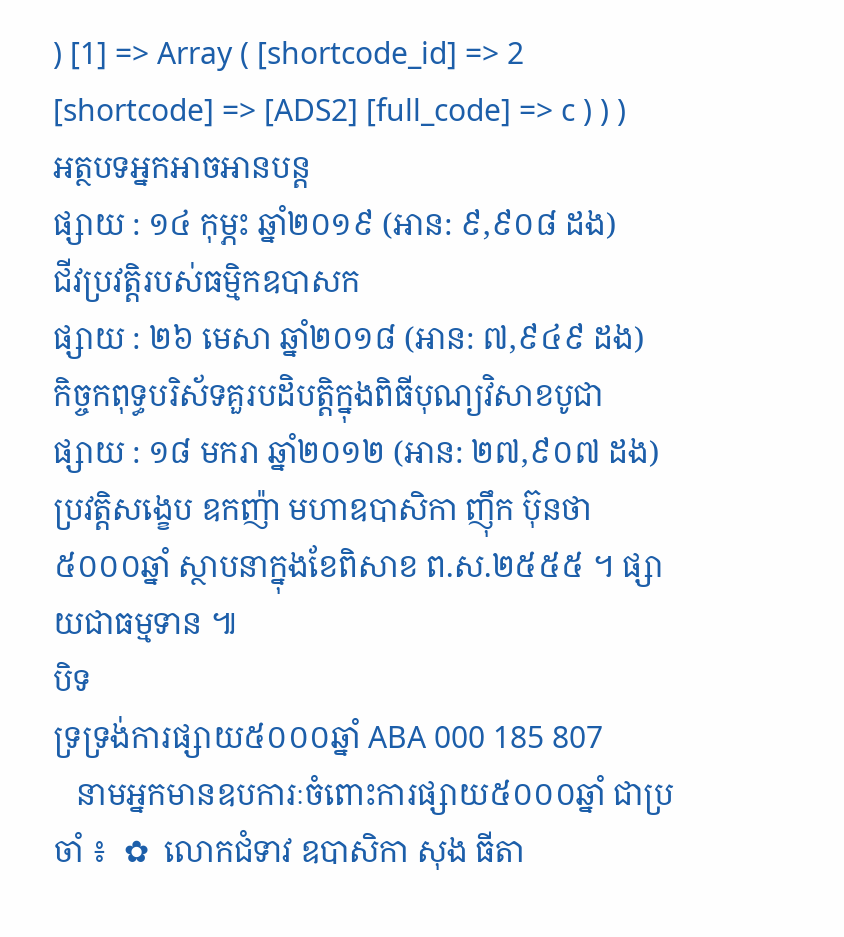) [1] => Array ( [shortcode_id] => 2 [shortcode] => [ADS2] [full_code] => c ) ) )
អត្ថបទអ្នកអាចអានបន្ត
ផ្សាយ : ១៤ កុម្ភះ ឆ្នាំ២០១៩ (អាន: ៩,៩០៨ ដង)
ជីវប្រវត្តិរបស់ធម្មិកឧបាសក
ផ្សាយ : ២៦ មេសា ឆ្នាំ២០១៨ (អាន: ៧,៩៤៩ ដង)
កិច្ចកពុទ្ធបរិស័ទគួរបដិបត្តិក្នុងពិធីបុណ្យវិសាខបូជា
ផ្សាយ : ១៨ មករា ឆ្នាំ២០១២ (អាន: ២៧,៩០៧ ដង)
ប្រវត្តិសង្ខេប ឧកញ៉ា មហាឧបាសិកា ញ៉ឹក ប៊ុនថា
៥០០០ឆ្នាំ ស្ថាបនាក្នុងខែពិសាខ ព.ស.២៥៥៥ ។ ផ្សាយជាធម្មទាន ៕
បិទ
ទ្រទ្រង់ការផ្សាយ៥០០០ឆ្នាំ ABA 000 185 807
   នាមអ្នកមានឧបការៈចំពោះការផ្សាយ៥០០០ឆ្នាំ ជាប្រចាំ ៖  ✿  លោកជំទាវ ឧបាសិកា សុង ធីតា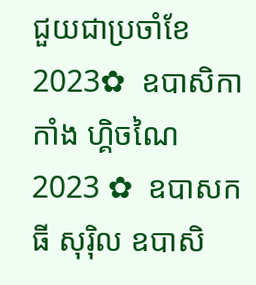ជួយជាប្រចាំខែ 2023✿  ឧបាសិកា កាំង ហ្គិចណៃ 2023 ✿  ឧបាសក ធី សុរ៉ិល ឧបាសិ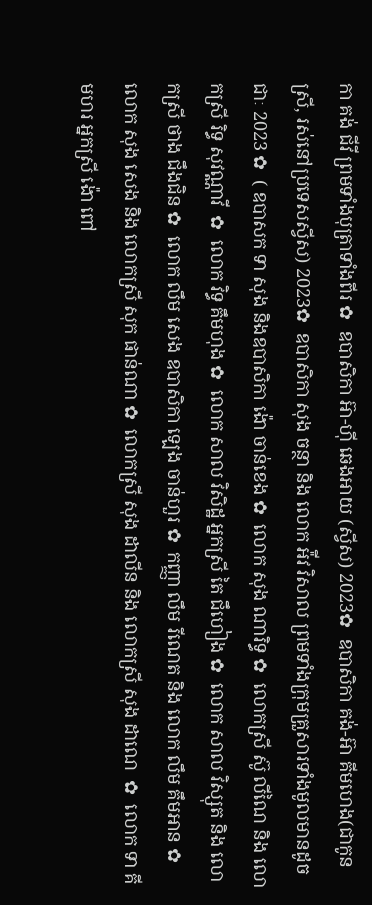កា គង់ ជីវី ព្រមទាំងបុត្រាទាំងពីរ ✿  ឧបាសិកា អ៊ា-ហុី ឆេងអាយ (ស្វីស) 2023✿  ឧបាសិកា គង់-អ៊ា គីមហេង(ជាកូនស្រី, រស់នៅប្រទេសស្វីស) 2023✿  ឧបាសិកា សុង ចន្ថា និង លោក អ៉ីវ វិសាល ព្រមទាំងក្រុមគ្រួសារទាំងមូលមានដូចជាៈ 2023 ✿  ( ឧបាសក ទា សុង និងឧបាសិកា ង៉ោ ចាន់ខេង ✿  លោក សុង ណារិទ្ធ ✿  លោកស្រី ស៊ូ លីណៃ និង លោកស្រី រិទ្ធ សុវណ្ណាវី  ✿  លោក វិទ្ធ គឹមហុង ✿  លោក សាល វិសិដ្ឋ អ្នកស្រី តៃ ជឹហៀង ✿  លោក សាល វិស្សុត និង លោកស្រី ថាង ជឹងជិន ✿  លោក លឹម សេង ឧបាសិកា ឡេង ចាន់ហួរ ✿  កញ្ញា លឹម រីណេត និង លោក លឹម គឹមអាន ✿  លោក សុង សេង និង លោកស្រី សុក ផាន់ណា ✿  លោកស្រី សុង ដាលីន និង លោកស្រី សុង ដាណេ  ✿  លោក ទា គីមហរ អ្នកស្រី ង៉ោ ពៅ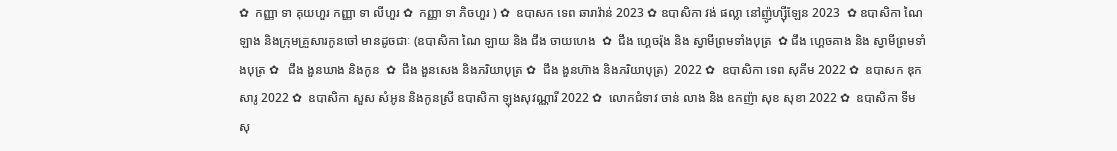✿  កញ្ញា ទា គុយហួរ កញ្ញា ទា លីហួរ ✿  កញ្ញា ទា ភិចហួរ ) ✿  ឧបាសក ទេព ឆារាវ៉ាន់ 2023 ✿ ឧបាសិកា វង់ ផល្លា នៅញ៉ូហ្ស៊ីឡែន 2023  ✿ ឧបាសិកា ណៃ ឡាង និងក្រុមគ្រួសារកូនចៅ មានដូចជាៈ (ឧបាសិកា ណៃ ឡាយ និង ជឹង ចាយហេង  ✿  ជឹង ហ្គេចរ៉ុង និង ស្វាមីព្រមទាំងបុត្រ  ✿ ជឹង ហ្គេចគាង និង ស្វាមីព្រមទាំងបុត្រ ✿   ជឹង ងួនឃាង និងកូន  ✿  ជឹង ងួនសេង និងភរិយាបុត្រ ✿  ជឹង ងួនហ៊ាង និងភរិយាបុត្រ)  2022 ✿  ឧបាសិកា ទេព សុគីម 2022 ✿  ឧបាសក ឌុក សារូ 2022 ✿  ឧបាសិកា សួស សំអូន និងកូនស្រី ឧបាសិកា ឡុងសុវណ្ណារី 2022 ✿  លោកជំទាវ ចាន់ លាង និង ឧកញ៉ា សុខ សុខា 2022 ✿  ឧបាសិកា ទីម សុ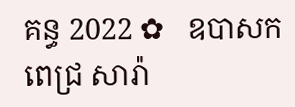គន្ធ 2022 ✿   ឧបាសក ពេជ្រ សារ៉ា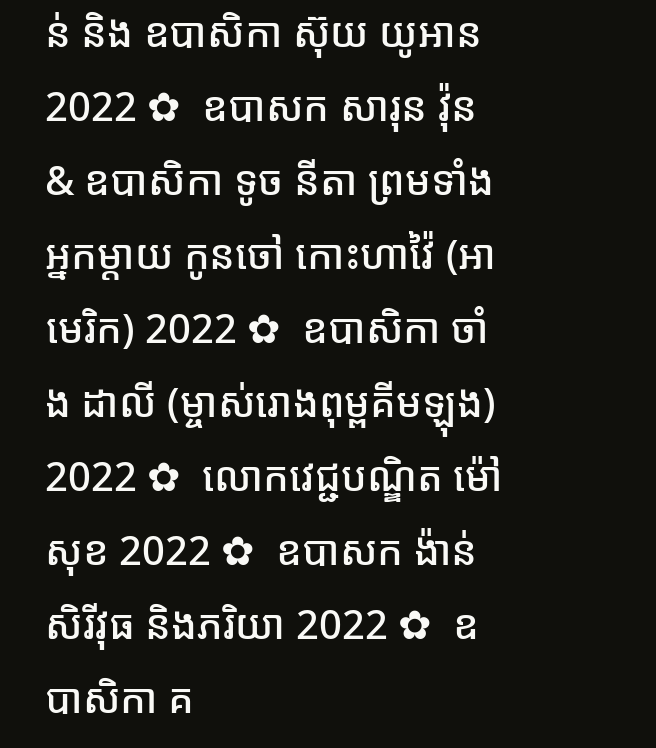ន់ និង ឧបាសិកា ស៊ុយ យូអាន 2022 ✿  ឧបាសក សារុន វ៉ុន & ឧបាសិកា ទូច នីតា ព្រមទាំងអ្នកម្តាយ កូនចៅ កោះហាវ៉ៃ (អាមេរិក) 2022 ✿  ឧបាសិកា ចាំង ដាលី (ម្ចាស់រោងពុម្ពគីមឡុង) 2022 ✿  លោកវេជ្ជបណ្ឌិត ម៉ៅ សុខ 2022 ✿  ឧបាសក ង៉ាន់ សិរីវុធ និងភរិយា 2022 ✿  ឧបាសិកា គ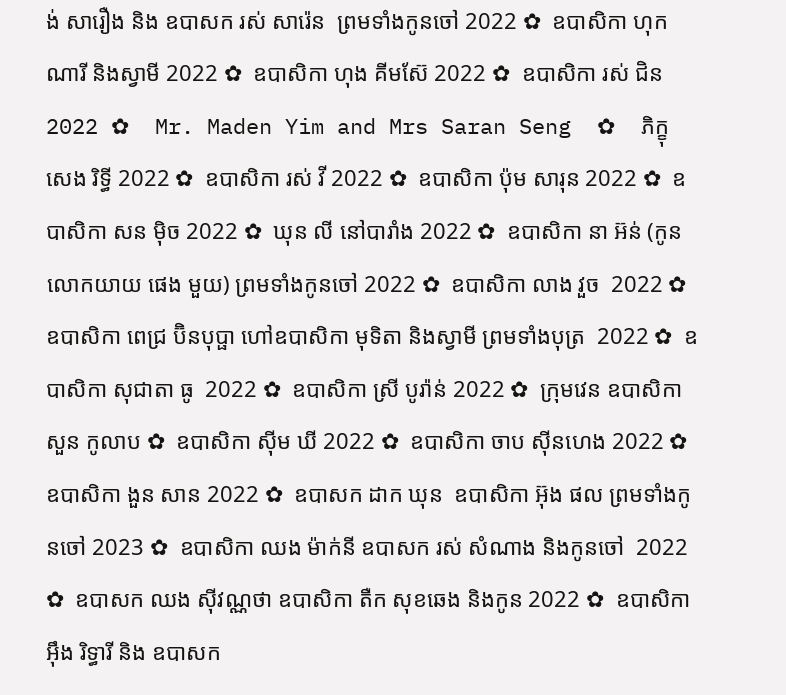ង់ សារឿង និង ឧបាសក រស់ សារ៉េន  ព្រមទាំងកូនចៅ 2022 ✿  ឧបាសិកា ហុក ណារី និងស្វាមី 2022 ✿  ឧបាសិកា ហុង គីមស៊ែ 2022 ✿  ឧបាសិកា រស់ ជិន 2022 ✿  Mr. Maden Yim and Mrs Saran Seng  ✿  ភិក្ខុ សេង រិទ្ធី 2022 ✿  ឧបាសិកា រស់ វី 2022 ✿  ឧបាសិកា ប៉ុម សារុន 2022 ✿  ឧបាសិកា សន ម៉ិច 2022 ✿  ឃុន លី នៅបារាំង 2022 ✿  ឧបាសិកា នា អ៊ន់ (កូនលោកយាយ ផេង មួយ) ព្រមទាំងកូនចៅ 2022 ✿  ឧបាសិកា លាង វួច  2022 ✿  ឧបាសិកា ពេជ្រ ប៊ិនបុប្ផា ហៅឧបាសិកា មុទិតា និងស្វាមី ព្រមទាំងបុត្រ  2022 ✿  ឧបាសិកា សុជាតា ធូ  2022 ✿  ឧបាសិកា ស្រី បូរ៉ាន់ 2022 ✿  ក្រុមវេន ឧបាសិកា សួន កូលាប ✿  ឧបាសិកា ស៊ីម ឃី 2022 ✿  ឧបាសិកា ចាប ស៊ីនហេង 2022 ✿  ឧបាសិកា ងួន សាន 2022 ✿  ឧបាសក ដាក ឃុន  ឧបាសិកា អ៊ុង ផល ព្រមទាំងកូនចៅ 2023 ✿  ឧបាសិកា ឈង ម៉ាក់នី ឧបាសក រស់ សំណាង និងកូនចៅ  2022 ✿  ឧបាសក ឈង សុីវណ្ណថា ឧបាសិកា តឺក សុខឆេង និងកូន 2022 ✿  ឧបាសិកា អុឹង រិទ្ធារី និង ឧបាសក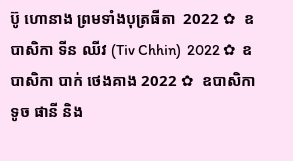ប៊ូ ហោនាង ព្រមទាំងបុត្រធីតា  2022 ✿  ឧបាសិកា ទីន ឈីវ (Tiv Chhin)  2022 ✿  ឧបាសិកា បាក់ ថេងគាង 2022 ✿  ឧបាសិកា ទូច ផានី និង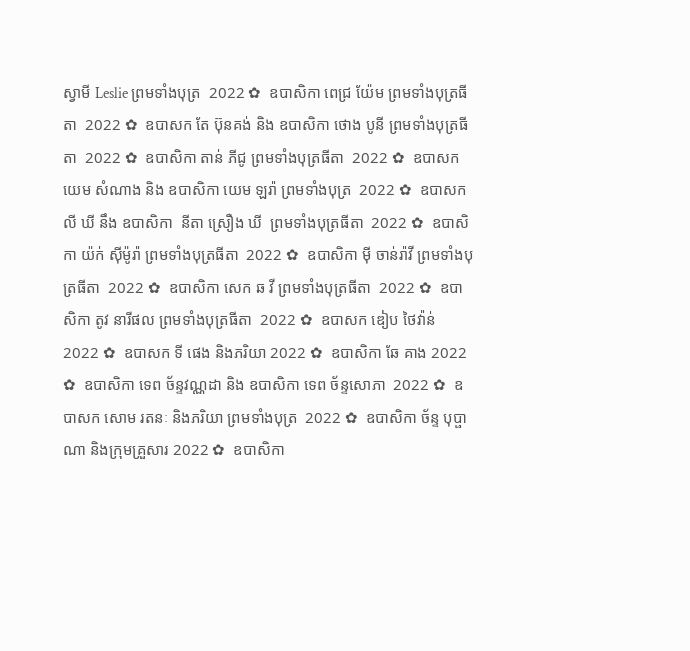ស្វាមី Leslie ព្រមទាំងបុត្រ  2022 ✿  ឧបាសិកា ពេជ្រ យ៉ែម ព្រមទាំងបុត្រធីតា  2022 ✿  ឧបាសក តែ ប៊ុនគង់ និង ឧបាសិកា ថោង បូនី ព្រមទាំងបុត្រធីតា  2022 ✿  ឧបាសិកា តាន់ ភីជូ ព្រមទាំងបុត្រធីតា  2022 ✿  ឧបាសក យេម សំណាង និង ឧបាសិកា យេម ឡរ៉ា ព្រមទាំងបុត្រ  2022 ✿  ឧបាសក លី ឃី នឹង ឧបាសិកា  នីតា ស្រឿង ឃី  ព្រមទាំងបុត្រធីតា  2022 ✿  ឧបាសិកា យ៉ក់ សុីម៉ូរ៉ា ព្រមទាំងបុត្រធីតា  2022 ✿  ឧបាសិកា មុី ចាន់រ៉ាវី ព្រមទាំងបុត្រធីតា  2022 ✿  ឧបាសិកា សេក ឆ វី ព្រមទាំងបុត្រធីតា  2022 ✿  ឧបាសិកា តូវ នារីផល ព្រមទាំងបុត្រធីតា  2022 ✿  ឧបាសក ឌៀប ថៃវ៉ាន់ 2022 ✿  ឧបាសក ទី ផេង និងភរិយា 2022 ✿  ឧបាសិកា ឆែ គាង 2022 ✿  ឧបាសិកា ទេព ច័ន្ទវណ្ណដា និង ឧបាសិកា ទេព ច័ន្ទសោភា  2022 ✿  ឧបាសក សោម រតនៈ និងភរិយា ព្រមទាំងបុត្រ  2022 ✿  ឧបាសិកា ច័ន្ទ បុប្ផាណា និងក្រុមគ្រួសារ 2022 ✿  ឧបាសិកា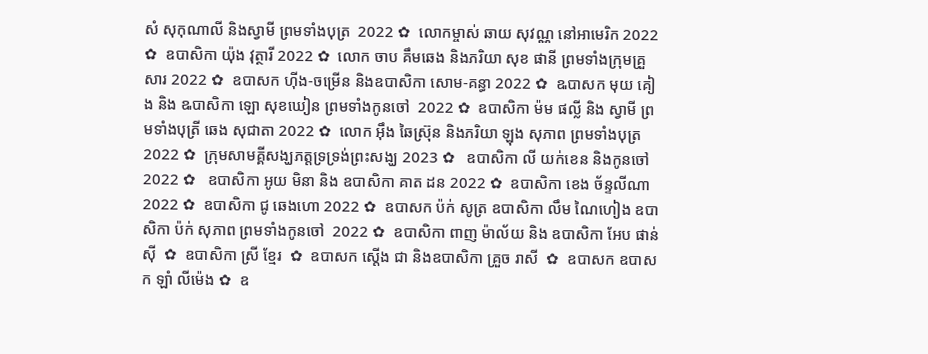សំ សុកុណាលី និងស្វាមី ព្រមទាំងបុត្រ  2022 ✿  លោកម្ចាស់ ឆាយ សុវណ្ណ នៅអាមេរិក 2022 ✿  ឧបាសិកា យ៉ុង វុត្ថារី 2022 ✿  លោក ចាប គឹមឆេង និងភរិយា សុខ ផានី ព្រមទាំងក្រុមគ្រួសារ 2022 ✿  ឧបាសក ហ៊ីង-ចម្រើន និងឧបាសិកា សោម-គន្ធា 2022 ✿  ឩបាសក មុយ គៀង និង ឩបាសិកា ឡោ សុខឃៀន ព្រមទាំងកូនចៅ  2022 ✿  ឧបាសិកា ម៉ម ផល្លី និង ស្វាមី ព្រមទាំងបុត្រី ឆេង សុជាតា 2022 ✿  លោក អ៊ឹង ឆៃស្រ៊ុន និងភរិយា ឡុង សុភាព ព្រមទាំងបុត្រ 2022 ✿  ក្រុមសាមគ្គីសង្ឃភត្តទ្រទ្រង់ព្រះសង្ឃ 2023 ✿   ឧបាសិកា លី យក់ខេន និងកូនចៅ 2022 ✿   ឧបាសិកា អូយ មិនា និង ឧបាសិកា គាត ដន 2022 ✿  ឧបាសិកា ខេង ច័ន្ទលីណា 2022 ✿  ឧបាសិកា ជូ ឆេងហោ 2022 ✿  ឧបាសក ប៉ក់ សូត្រ ឧបាសិកា លឹម ណៃហៀង ឧបាសិកា ប៉ក់ សុភាព ព្រមទាំងកូនចៅ  2022 ✿  ឧបាសិកា ពាញ ម៉ាល័យ និង ឧបាសិកា អែប ផាន់ស៊ី  ✿  ឧបាសិកា ស្រី ខ្មែរ  ✿  ឧបាសក ស្តើង ជា និងឧបាសិកា គ្រួច រាសី  ✿  ឧបាសក ឧបាសក ឡាំ លីម៉េង ✿  ឧ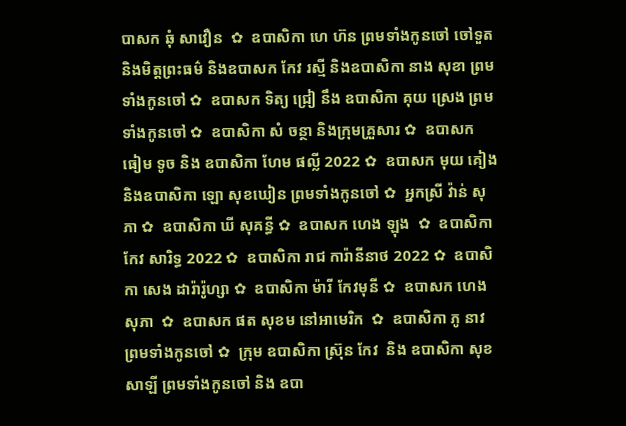បាសក ឆុំ សាវឿន  ✿  ឧបាសិកា ហេ ហ៊ន ព្រមទាំងកូនចៅ ចៅទួត និងមិត្តព្រះធម៌ និងឧបាសក កែវ រស្មី និងឧបាសិកា នាង សុខា ព្រមទាំងកូនចៅ ✿  ឧបាសក ទិត្យ ជ្រៀ នឹង ឧបាសិកា គុយ ស្រេង ព្រមទាំងកូនចៅ ✿  ឧបាសិកា សំ ចន្ថា និងក្រុមគ្រួសារ ✿  ឧបាសក ធៀម ទូច និង ឧបាសិកា ហែម ផល្លី 2022 ✿  ឧបាសក មុយ គៀង និងឧបាសិកា ឡោ សុខឃៀន ព្រមទាំងកូនចៅ ✿  អ្នកស្រី វ៉ាន់ សុភា ✿  ឧបាសិកា ឃី សុគន្ធី ✿  ឧបាសក ហេង ឡុង  ✿  ឧបាសិកា កែវ សារិទ្ធ 2022 ✿  ឧបាសិកា រាជ ការ៉ានីនាថ 2022 ✿  ឧបាសិកា សេង ដារ៉ារ៉ូហ្សា ✿  ឧបាសិកា ម៉ារី កែវមុនី ✿  ឧបាសក ហេង សុភា  ✿  ឧបាសក ផត សុខម នៅអាមេរិក  ✿  ឧបាសិកា ភូ នាវ ព្រមទាំងកូនចៅ ✿  ក្រុម ឧបាសិកា ស្រ៊ុន កែវ  និង ឧបាសិកា សុខ សាឡី ព្រមទាំងកូនចៅ និង ឧបា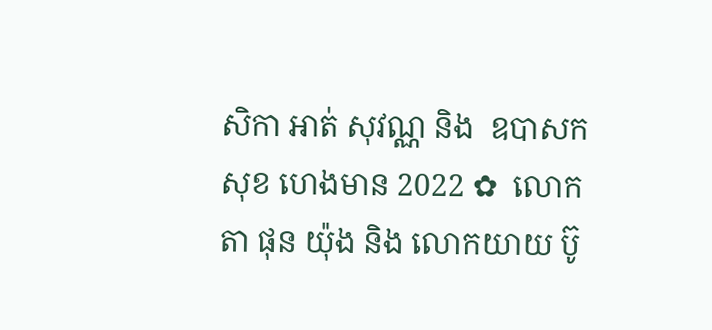សិកា អាត់ សុវណ្ណ និង  ឧបាសក សុខ ហេងមាន 2022 ✿  លោកតា ផុន យ៉ុង និង លោកយាយ ប៊ូ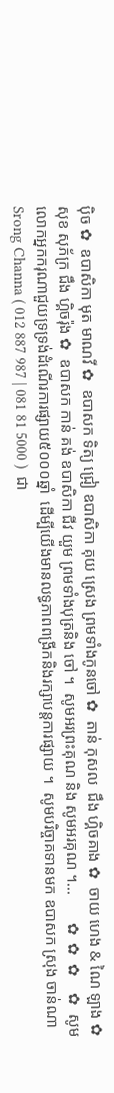ប៉ិច ✿  ឧបាសិកា មុត មាណវី ✿  ឧបាសក ទិត្យ ជ្រៀ ឧបាសិកា គុយ ស្រេង ព្រមទាំងកូនចៅ ✿  តាន់ កុសល  ជឹង ហ្គិចគាង ✿  ចាយ ហេង & ណៃ ឡាង ✿  សុខ សុភ័ក្រ ជឹង ហ្គិចរ៉ុង ✿  ឧបាសក កាន់ គង់ ឧបាសិកា ជីវ យួម ព្រមទាំងបុត្រនិង ចៅ ។  សូមអរព្រះគុណ និង សូមអរគុណ ។...       ✿  ✿  ✿    ✿  សូមលោកអ្នកករុណាជួយទ្រទ្រង់ដំណើរការផ្សាយ៥០០០ឆ្នាំ  ដើម្បីយើងមានលទ្ធភាពពង្រីកនិងរក្សាបន្តការផ្សាយ ។  សូមបរិច្ចាគទានមក ឧបាសក ស្រុង ចាន់ណា Srong Channa ( 012 887 987 | 081 81 5000 )  ជា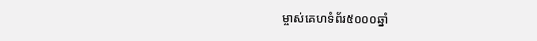ម្ចាស់គេហទំព័រ៥០០០ឆ្នាំ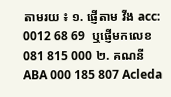តាមរយ ៖ ១. ផ្ញើតាម វីង acc: 0012 68 69  ឬផ្ញើមកលេខ 081 815 000 ២. គណនី ABA 000 185 807 Acleda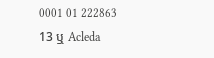0001 01 222863 13 ឬ Acleda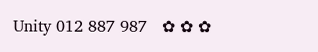Unity 012 887 987   ✿ ✿ ✿